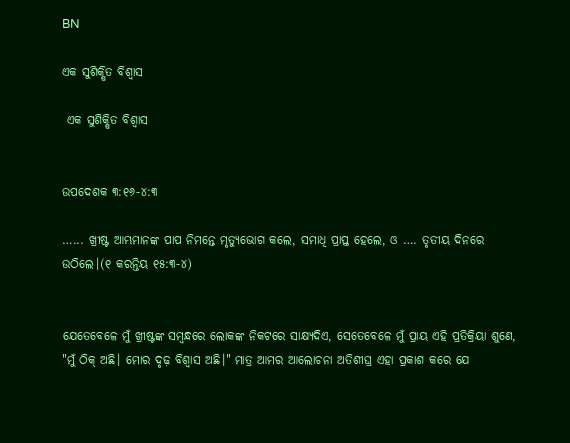BN

ଏକ ସୁଶିକ୍ଷିତ ବିଶ୍ୱାସ

 ଏକ ସୁଶିକ୍ଷିତ ବିଶ୍ୱାସ


ଉପଦେଶକ ୩:୧୬-୪:୩

…... ଖ୍ରୀଷ୍ଟ ଆମ୍ଭମାନଙ୍କ ପାପ ନିମନ୍ତେ ମୃତ୍ୟୁଭୋଗ କଲେ, ସମାଧି ପ୍ରାପ୍ତ ହେଲେ, ଓ …. ତୃତୀୟ ଦିନରେ ଉଠିଲେ।(୧ କରନ୍ତିୟ ୧୫:୩-୪)


ଯେତେବେଳେ ମୁଁ ଖ୍ରୀଷ୍ଟଙ୍କ ସମ୍ୱନ୍ଧରେ ଲୋକଙ୍କ ନିକଟରେ ସାକ୍ଷ୍ୟଦିଏ, ସେତେବେଳେ ମୁଁ ପ୍ରାୟ ଏହି ପ୍ରତିକ୍ରିୟା ଶୁଣେ, "ମୁଁ ଠିକ୍ ଅଛି। ମୋର ଦୃଢ଼ ବିଶ୍ୱାସ ଅଛି।" ମାତ୍ର ଆମର ଆଲୋଚନା ଅତିଶୀଘ୍ର ଏହା ପ୍ରକାଶ କରେ ଯେ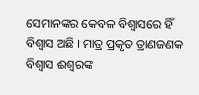ସେମାନଙ୍କର କେବଳ ବିଶ୍ଵାସରେ ହିଁ ବିଶ୍ୱାସ ଅଛି । ମାତ୍ର ପ୍ରକୃତ ତ୍ରାଣଜଣକ ବିଶ୍ୱାସ ଈଶ୍ବରଙ୍କ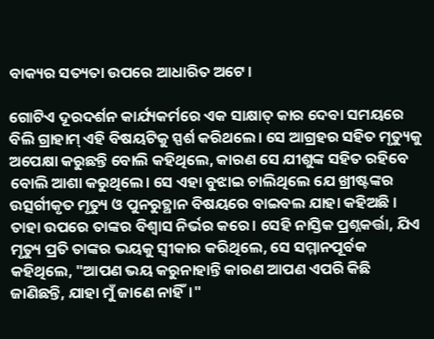ବାକ୍ୟର ସତ୍ୟତା ଉପରେ ଆଧାରିତ ଅଟେ।

ଗୋଟିଏ ଦୂରଦର୍ଶନ କାର୍ଯ୍ୟକର୍ମରେ ଏକ ସାକ୍ଷାତ୍ କାର ଦେବା ସମୟରେ ବିଲି ଗ୍ରାହାମ୍ ଏହି ବିଷୟଟିକୁ ସ୍ପର୍ଶ କରିଥଲେ। ସେ ଆଗ୍ରହର ସହିତ ମୃତ୍ୟୁକୁ ଅପେକ୍ଷା କରୁଛନ୍ତି ବୋଲି କହିଥିଲେ, କାରଣ ସେ ଯୀଶୁଙ୍କ ସହିତ ରହିବେ ବୋଲି ଆଶା କରୁଥିଲେ। ସେ ଏହା ବୁଝାଇ ଚାଲିଥିଲେ ଯେ ଖ୍ରୀଷ୍ଟଙ୍କର ଉତ୍ସର୍ଗୀକୃତ ମୃତ୍ୟୁ ଓ ପୁନରୁତ୍ଥାନ ବିଷୟରେ ବାଇବଲ ଯାହା କହିଅଛି । ତାହା ଉପରେ ତାଙ୍କର ବିଶ୍ୱାସ ନିର୍ଭର କରେ। ସେହି ନାସ୍ତିକ ପ୍ରଶ୍ନକର୍ତ୍ତା, ଯିଏ ମୃତ୍ୟୁ ପ୍ରତି ତାଙ୍କର ଭୟକୁ ସ୍ବୀକାର କରିଥିଲେ, ସେ ସମ୍ମାନପୂର୍ବକ କହିଥିଲେ, "ଆପଣ ଭୟ କରୁନାହାନ୍ତି କାରଣ ଆପଣ ଏପରି କିଛି ଜାଣିଛନ୍ତି, ଯାହା ମୁଁ ଜାଣେ ନାହିଁ।"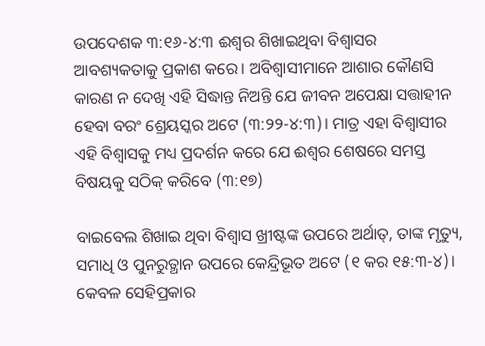ଉପଦେଶକ ୩:୧୬-୪:୩ ଈଶ୍ବର ଶିଖାଇଥିବା ବିଶ୍ଵାସର ଆବଶ୍ୟକତାକୁ ପ୍ରକାଶ କରେ। ଅବିଶ୍ବାସୀମାନେ ଆଶାର କୌଣସି କାରଣ ନ ଦେଖି ଏହି ସିଦ୍ଧାନ୍ତ ନିଅନ୍ତି ଯେ ଜୀବନ ଅପେକ୍ଷା ସତ୍ତାହୀନ ହେବା ବରଂ ଶ୍ରେୟସ୍କର ଅଟେ (୩:୨୨-୪:୩)। ମାତ୍ର ଏହା ବିଶ୍ବାସୀର ଏହି ବିଶ୍ଵାସକୁ ମଧ୍ୟ ପ୍ରଦର୍ଶନ କରେ ଯେ ଈଶ୍ବର ଶେଷରେ ସମସ୍ତ ବିଷୟକୁ ସଠିକ୍ କରିବେ (୩:୧୭)

ବାଇବେଲ ଶିଖାଇ ଥିବା ବିଶ୍ଵାସ ଖ୍ରୀଷ୍ଟଙ୍କ ଉପରେ ଅର୍ଥାତ୍, ତାଙ୍କ ମୃତ୍ୟୁ, ସମାଧି ଓ ପୁନରୁତ୍ଥାନ ଉପରେ କେନ୍ଦ୍ରିଭୂତ ଅଟେ (୧ କର ୧୫:୩-୪)। କେବଳ ସେହିପ୍ରକାର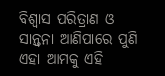ବିଶ୍ଵାସ ପରିତ୍ରାଣ ଓ ସାନ୍ତ୍ଵନା ଆଣିପାରେ ପୁଣି ଏହା ଆମକୁ ଏହି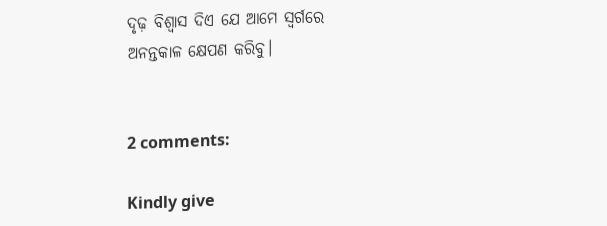ଦୃଢ଼ ବିଶ୍ବାସ ଦିଏ ଯେ ଆମେ ସ୍ବର୍ଗରେ ଅନନ୍ତକାଳ କ୍ଷେପଣ କରିବୁ।


2 comments:

Kindly give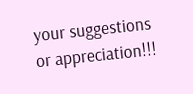your suggestions or appreciation!!!